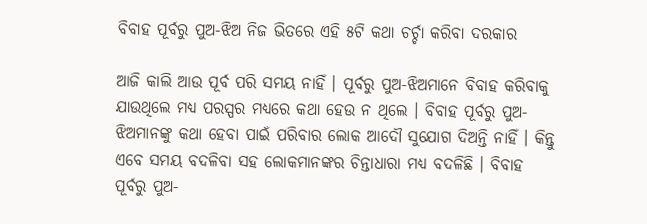ବିବାହ ପୂର୍ବରୁ ପୁଅ-ଝିଅ ନିଜ ଭିତରେ ଏହି ୫ଟି କଥା ଚର୍ଚ୍ଚା କରିବା ଦରକାର

ଆଜି କାଲି ଆଉ ପୂର୍ବ ପରି ସମୟ ନାହିଁ । ପୂର୍ବରୁ ପୁଅ-ଝିଅମାନେ ବିବାହ କରିବାକୁ ଯାଉଥିଲେ ମଧ୍ୟ ପରସ୍ପର ମଧ୍ୟରେ କଥା ହେଉ ନ ଥିଲେ । ବିବାହ ପୂର୍ବରୁ ପୁଅ-ଝିଅମାନଙ୍କୁ କଥା ହେବା ପାଇଁ ପରିବାର ଲୋକ ଆଦୌ ସୁଯୋଗ ଦିଅନ୍ତି ନାହିଁ । କିନ୍ତୁ ଏବେ ସମୟ ବଦଳିବା ସହ ଲୋକମାନଙ୍କର ଚିନ୍ତାଧାରା ମଧ୍ୟ ବଦଳିଛି । ବିବାହ ପୂର୍ବରୁ ପୁଅ-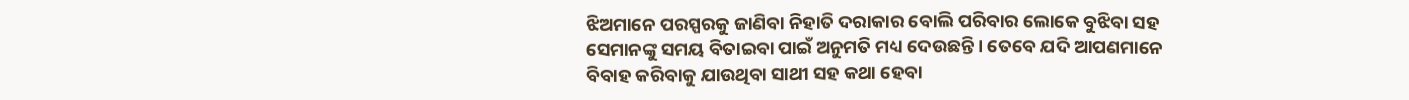ଝିଅମାନେ ପରସ୍ପରକୁ ଜାଣିବା ନିହାତି ଦରାକାର ବୋଲି ପରିବାର ଲୋକେ ବୁଝିବା ସହ ସେମାନଙ୍କୁ ସମୟ ବିତାଇବା ପାଇଁ ଅନୁମତି ମଧ୍ୟ ଦେଉଛନ୍ତି । ତେବେ ଯଦି ଆପଣମାନେ ବିବାହ କରିବାକୁ ଯାଉଥିବା ସାଥୀ ସହ କଥା ହେବା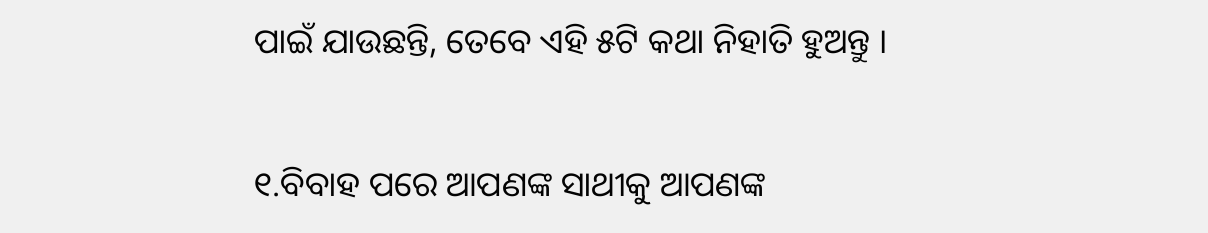ପାଇଁ ଯାଉଛନ୍ତି, ତେବେ ଏହି ୫ଟି କଥା ନିହାତି ହୁଅନ୍ତୁ ।

୧.ବିବାହ ପରେ ଆପଣଙ୍କ ସାଥୀକୁ ଆପଣଙ୍କ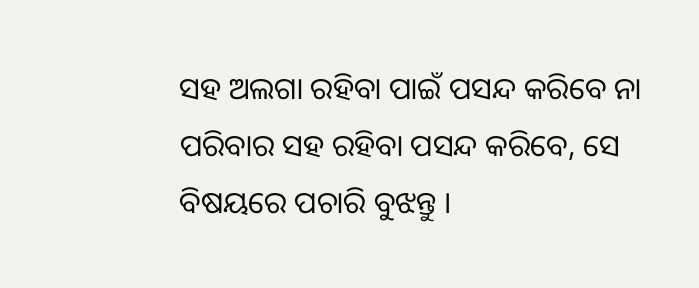ସହ ଅଲଗା ରହିବା ପାଇଁ ପସନ୍ଦ କରିବେ ନା ପରିବାର ସହ ରହିବା ପସନ୍ଦ କରିବେ, ସେ ବିଷୟରେ ପଚାରି ବୁଝନ୍ତୁ ।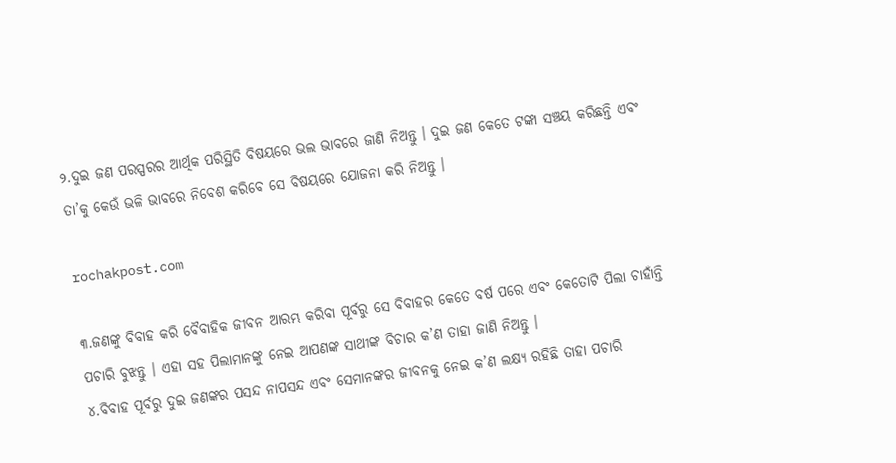୨.ଦୁଇ ଜଣ ପରସ୍ପରର ଆର୍ଥିକ ପରିସ୍ଥିତି ବିଷୟରେ ଭଲ ଭାବରେ ଜାଣି ନିଅନ୍ତୁ । ଦୁଇ ଜଣ କେତେ ଟଙ୍କା ସଞ୍ଚୟ କରିଛନ୍ତି ଏବଂ ତା’କୁ କେଉଁ ଭଳି ଭାବରେ ନିବେଶ କରିବେ ସେ ବିଷୟରେ ଯୋଜନା କରି ନିଅନ୍ତୁ ।

rochakpost.com

୩.ଜଣଙ୍କୁ ବିବାହ କରି ବୈବାହିକ ଜୀବନ ଆରମ୍ଭ କରିବା ପୂର୍ବରୁ ସେ ବିବାହର କେତେ ବର୍ଷ ପରେ ଏବଂ କେତୋଟି ପିଲା ଚାହାଁନ୍ତି ପଚାରି ବୁଝନ୍ତୁ । ଏହା ସହ ପିଲାମାନଙ୍କୁ ନେଇ ଆପଣଙ୍କ ସାଥୀଙ୍କ ବିଚାର କ’ଣ ତାହା ଜାଣି ନିଅନ୍ତୁ ।
୪.ବିବାହ ପୂର୍ବରୁ ଦୁଇ ଜଣଙ୍କର ପସନ୍ଦ ନାପସନ୍ଦ ଏବଂ ସେମାନଙ୍କର ଜୀବନକୁ ନେଇ କ’ଣ ଲକ୍ଷ୍ୟ ରହିଛି ତାହା ପଚାରି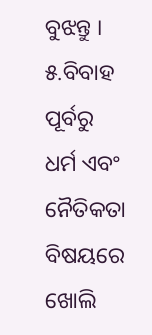ବୁଝନ୍ତୁ ।
୫.ବିବାହ ପୂର୍ବରୁ ଧର୍ମ ଏବଂ ନୈତିକତା ବିଷୟରେ ଖୋଲି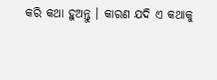କରି କଥା ହୁଅନ୍ତୁ । କାରଣ ଯଦି ଏ କଥାକୁ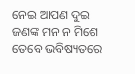ନେଇ ଆପଣ ଦୁଇ ଜଣଙ୍କ ମନ ନ ମିଶେ ତେବେ ଭବିଷ୍ୟତରେ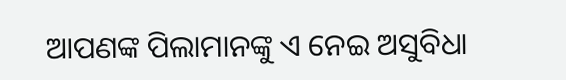ଆପଣଙ୍କ ପିଲାମାନଙ୍କୁ ଏ ନେଇ ଅସୁବିଧା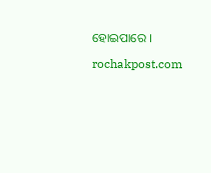ହୋଇପାରେ ।

rochakpost.com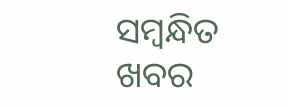ସମ୍ବନ୍ଧିତ ଖବର